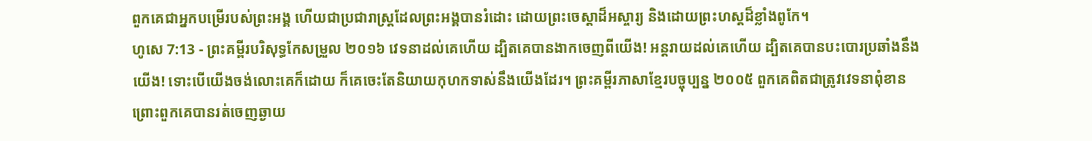ពួកគេជាអ្នកបម្រើរបស់ព្រះអង្គ ហើយជាប្រជារាស្ត្រដែលព្រះអង្គបានរំដោះ ដោយព្រះចេស្តាដ៏អស្ចារ្យ និងដោយព្រះហស្តដ៏ខ្លាំងពូកែ។
ហូសេ 7:13 - ព្រះគម្ពីរបរិសុទ្ធកែសម្រួល ២០១៦ វេទនាដល់គេហើយ ដ្បិតគេបានងាកចេញពីយើង! អន្តរាយដល់គេហើយ ដ្បិតគេបានបះបោរប្រឆាំងនឹងយើង! ទោះបើយើងចង់លោះគេក៏ដោយ ក៏គេចេះតែនិយាយកុហកទាស់នឹងយើងដែរ។ ព្រះគម្ពីរភាសាខ្មែរបច្ចុប្បន្ន ២០០៥ ពួកគេពិតជាត្រូវវេទនាពុំខាន ព្រោះពួកគេបានរត់ចេញឆ្ងាយ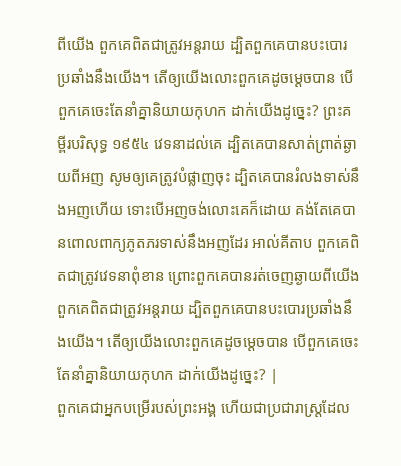ពីយើង ពួកគេពិតជាត្រូវអន្តរាយ ដ្បិតពួកគេបានបះបោរប្រឆាំងនឹងយើង។ តើឲ្យយើងលោះពួកគេដូចម្ដេចបាន បើពួកគេចេះតែនាំគ្នានិយាយកុហក ដាក់យើងដូច្នេះ? ព្រះគម្ពីរបរិសុទ្ធ ១៩៥៤ វេទនាដល់គេ ដ្បិតគេបានសាត់ព្រាត់ឆ្ងាយពីអញ សូមឲ្យគេត្រូវបំផ្លាញចុះ ដ្បិតគេបានរំលងទាស់នឹងអញហើយ ទោះបើអញចង់លោះគេក៏ដោយ គង់តែគេបានពោលពាក្យភូតភរទាស់នឹងអញដែរ អាល់គីតាប ពួកគេពិតជាត្រូវវេទនាពុំខាន ព្រោះពួកគេបានរត់ចេញឆ្ងាយពីយើង ពួកគេពិតជាត្រូវអន្តរាយ ដ្បិតពួកគេបានបះបោរប្រឆាំងនឹងយើង។ តើឲ្យយើងលោះពួកគេដូចម្ដេចបាន បើពួកគេចេះតែនាំគ្នានិយាយកុហក ដាក់យើងដូច្នេះ? |
ពួកគេជាអ្នកបម្រើរបស់ព្រះអង្គ ហើយជាប្រជារាស្ត្រដែល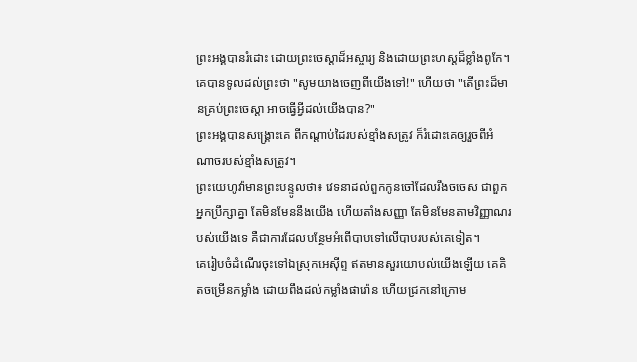ព្រះអង្គបានរំដោះ ដោយព្រះចេស្តាដ៏អស្ចារ្យ និងដោយព្រះហស្តដ៏ខ្លាំងពូកែ។
គេបានទូលដល់ព្រះថា "សូមយាងចេញពីយើងទៅ!" ហើយថា "តើព្រះដ៏មានគ្រប់ព្រះចេស្តា អាចធ្វើអ្វីដល់យើងបាន?"
ព្រះអង្គបានសង្គ្រោះគេ ពីកណ្ដាប់ដៃរបស់ខ្មាំងសត្រូវ ក៏រំដោះគេឲ្យរួចពីអំណាចរបស់ខ្មាំងសត្រូវ។
ព្រះយេហូវ៉ាមានព្រះបន្ទូលថា៖ វេទនាដល់ពួកកូនចៅដែលរឹងចចេស ជាពួកអ្នកប្រឹក្សាគ្នា តែមិនមែននឹងយើង ហើយតាំងសញ្ញា តែមិនមែនតាមវិញ្ញាណរបស់យើងទេ គឺជាការដែលបន្ថែមអំពើបាបទៅលើបាបរបស់គេទៀត។
គេរៀបចំដំណើរចុះទៅឯស្រុកអេស៊ីព្ទ ឥតមានសួរយោបល់យើងឡើយ គេគិតចម្រើនកម្លាំង ដោយពឹងដល់កម្លាំងផារ៉ោន ហើយជ្រកនៅក្រោម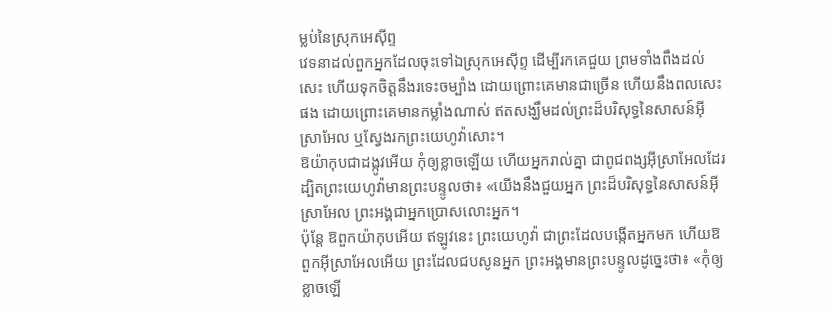ម្លប់នៃស្រុកអេស៊ីព្ទ
វេទនាដល់ពួកអ្នកដែលចុះទៅឯស្រុកអេស៊ីព្ទ ដើម្បីរកគេជួយ ព្រមទាំងពឹងដល់សេះ ហើយទុកចិត្តនឹងរទេះចម្បាំង ដោយព្រោះគេមានជាច្រើន ហើយនឹងពលសេះផង ដោយព្រោះគេមានកម្លាំងណាស់ ឥតសង្ឃឹមដល់ព្រះដ៏បរិសុទ្ធនៃសាសន៍អ៊ីស្រាអែល ឬស្វែងរកព្រះយេហូវ៉ាសោះ។
ឱយ៉ាកុបជាដង្កូវអើយ កុំឲ្យខ្លាចឡើយ ហើយអ្នករាល់គ្នា ជាពូជពង្សអ៊ីស្រាអែលដែរ ដ្បិតព្រះយេហូវ៉ាមានព្រះបន្ទូលថា៖ «យើងនឹងជួយអ្នក ព្រះដ៏បរិសុទ្ធនៃសាសន៍អ៊ីស្រាអែល ព្រះអង្គជាអ្នកប្រោសលោះអ្នក។
ប៉ុន្តែ ឱពួកយ៉ាកុបអើយ ឥឡូវនេះ ព្រះយេហូវ៉ា ជាព្រះដែលបង្កើតអ្នកមក ហើយឱពួកអ៊ីស្រាអែលអើយ ព្រះដែលជបសូនអ្នក ព្រះអង្គមានព្រះបន្ទូលដូច្នេះថា៖ «កុំឲ្យខ្លាចឡើ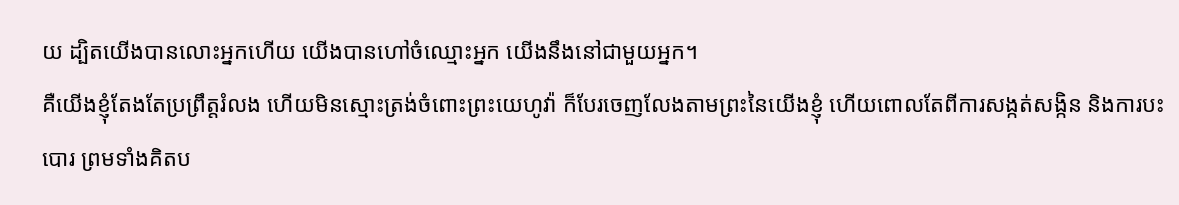យ ដ្បិតយើងបានលោះអ្នកហើយ យើងបានហៅចំឈ្មោះអ្នក យើងនឹងនៅជាមួយអ្នក។
គឺយើងខ្ញុំតែងតែប្រព្រឹត្តរំលង ហើយមិនស្មោះត្រង់ចំពោះព្រះយេហូវ៉ា ក៏បែរចេញលែងតាមព្រះនៃយើងខ្ញុំ ហើយពោលតែពីការសង្កត់សង្កិន និងការបះបោរ ព្រមទាំងគិតប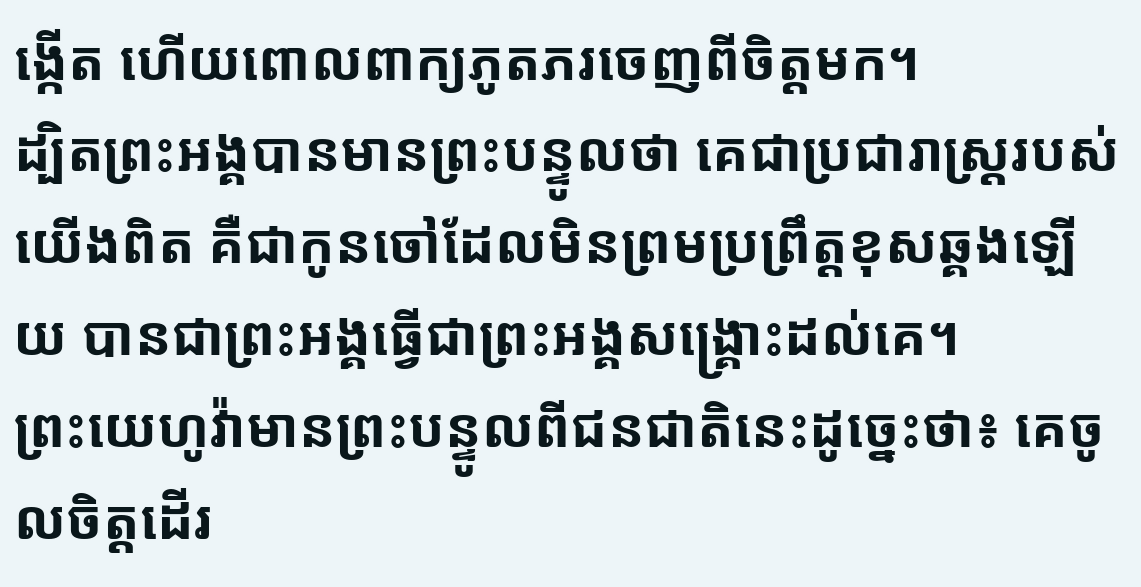ង្កើត ហើយពោលពាក្យភូតភរចេញពីចិត្តមក។
ដ្បិតព្រះអង្គបានមានព្រះបន្ទូលថា គេជាប្រជារាស្ត្ររបស់យើងពិត គឺជាកូនចៅដែលមិនព្រមប្រព្រឹត្តខុសឆ្គងឡើយ បានជាព្រះអង្គធ្វើជាព្រះអង្គសង្គ្រោះដល់គេ។
ព្រះយេហូវ៉ាមានព្រះបន្ទូលពីជនជាតិនេះដូច្នេះថា៖ គេចូលចិត្តដើរ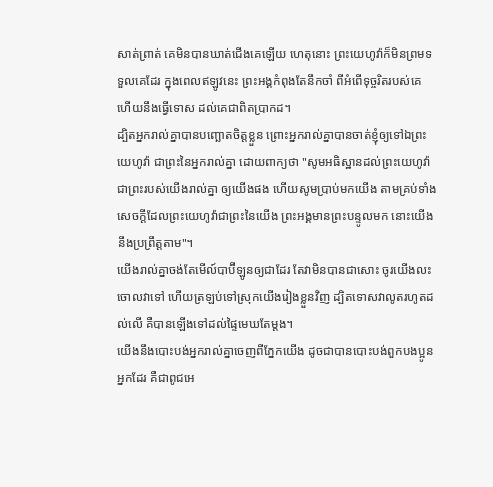សាត់ព្រាត់ គេមិនបានឃាត់ជើងគេឡើយ ហេតុនោះ ព្រះយេហូវ៉ាក៏មិនព្រមទទួលគេដែរ ក្នុងពេលឥឡូវនេះ ព្រះអង្គកំពុងតែនឹកចាំ ពីអំពើទុច្ចរិតរបស់គេ ហើយនឹងធ្វើទោស ដល់គេជាពិតប្រាកដ។
ដ្បិតអ្នករាល់គ្នាបានបញ្ឆោតចិត្តខ្លួន ព្រោះអ្នករាល់គ្នាបានចាត់ខ្ញុំឲ្យទៅឯព្រះយេហូវ៉ា ជាព្រះនៃអ្នករាល់គ្នា ដោយពាក្យថា "សូមអធិស្ឋានដល់ព្រះយេហូវ៉ាជាព្រះរបស់យើងរាល់គ្នា ឲ្យយើងផង ហើយសូមប្រាប់មកយើង តាមគ្រប់ទាំងសេចក្ដីដែលព្រះយេហូវ៉ាជាព្រះនៃយើង ព្រះអង្គមានព្រះបន្ទូលមក នោះយើងនឹងប្រព្រឹត្តតាម"។
យើងរាល់គ្នាចង់តែមើល៍បាប៊ីឡូនឲ្យជាដែរ តែវាមិនបានជាសោះ ចូរយើងលះចោលវាទៅ ហើយត្រឡប់ទៅស្រុកយើងរៀងខ្លួនវិញ ដ្បិតទោសវាលូតរហូតដល់លើ គឺបានឡើងទៅដល់ផ្ទៃមេឃតែម្តង។
យើងនឹងបោះបង់អ្នករាល់គ្នាចេញពីភ្នែកយើង ដូចជាបានបោះបង់ពួកបងប្អូនអ្នកដែរ គឺជាពូជអេ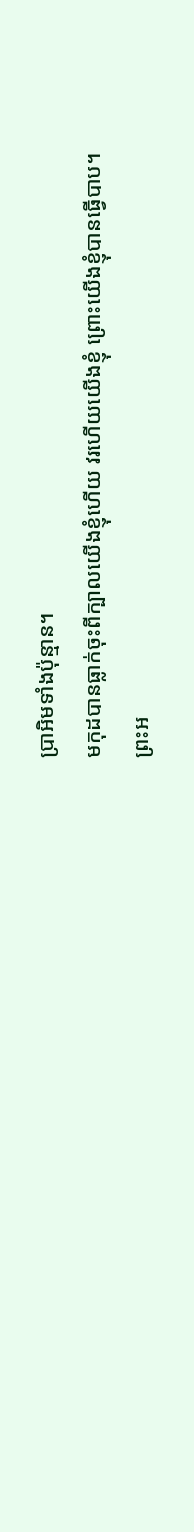ប្រាអិមទាំងប៉ុន្មាន។
មកុដបានធ្លាក់ចុះពីក្បាលយើងខ្ញុំហើយ វរហើយយើងខ្ញុំ ព្រោះយើងខ្ញុំបានធ្វើបាប។
ព្រះអ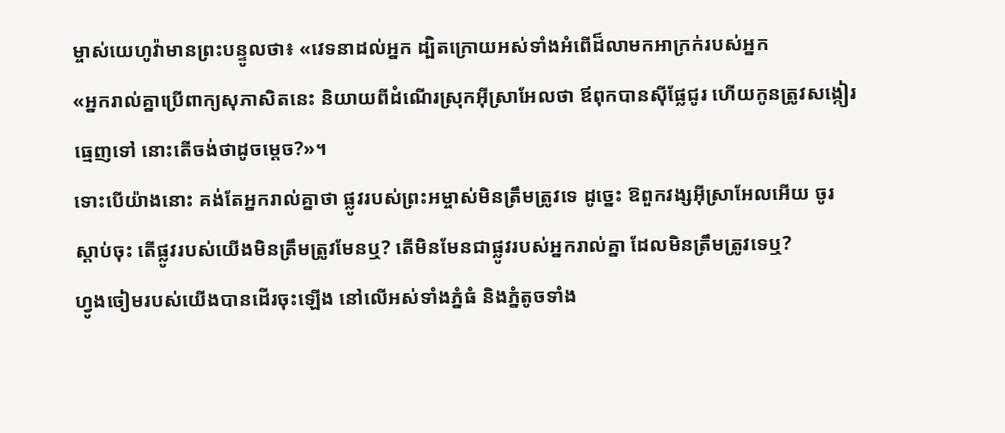ម្ចាស់យេហូវ៉ាមានព្រះបន្ទូលថា៖ «វេទនាដល់អ្នក ដ្បិតក្រោយអស់ទាំងអំពើដ៏លាមកអាក្រក់របស់អ្នក
«អ្នករាល់គ្នាប្រើពាក្យសុភាសិតនេះ និយាយពីដំណើរស្រុកអ៊ីស្រាអែលថា ឪពុកបានស៊ីផ្លែជូរ ហើយកូនត្រូវសង្កៀរធ្មេញទៅ នោះតើចង់ថាដូចម្តេច?»។
ទោះបើយ៉ាងនោះ គង់តែអ្នករាល់គ្នាថា ផ្លូវរបស់ព្រះអម្ចាស់មិនត្រឹមត្រូវទេ ដូច្នេះ ឱពួកវង្សអ៊ីស្រាអែលអើយ ចូរស្តាប់ចុះ តើផ្លូវរបស់យើងមិនត្រឹមត្រូវមែនឬ? តើមិនមែនជាផ្លូវរបស់អ្នករាល់គ្នា ដែលមិនត្រឹមត្រូវទេឬ?
ហ្វូងចៀមរបស់យើងបានដើរចុះឡើង នៅលើអស់ទាំងភ្នំធំ និងភ្នំតូចទាំង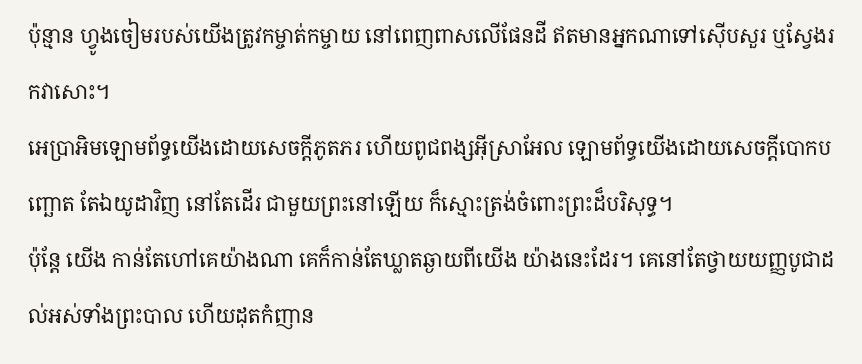ប៉ុន្មាន ហ្វូងចៀមរបស់យើងត្រូវកម្ចាត់កម្ចាយ នៅពេញពាសលើផែនដី ឥតមានអ្នកណាទៅស៊ើបសួរ ឬស្វែងរកវាសោះ។
អេប្រាអិមឡោមព័ទ្ធយើងដោយសេចក្ដីភូតភរ ហើយពូជពង្សអ៊ីស្រាអែល ឡោមព័ទ្ធយើងដោយសេចក្ដីបោកបញ្ឆោត តែឯយូដាវិញ នៅតែដើរ ជាមួយព្រះនៅឡើយ ក៏ស្មោះត្រង់ចំពោះព្រះដ៏បរិសុទ្ធ។
ប៉ុន្ដែ យើង កាន់តែហៅគេយ៉ាងណា គេក៏កាន់តែឃ្លាតឆ្ងាយពីយើង យ៉ាងនេះដែរ។ គេនៅតែថ្វាយយញ្ញបូជាដល់អស់ទាំងព្រះបាល ហើយដុតកំញាន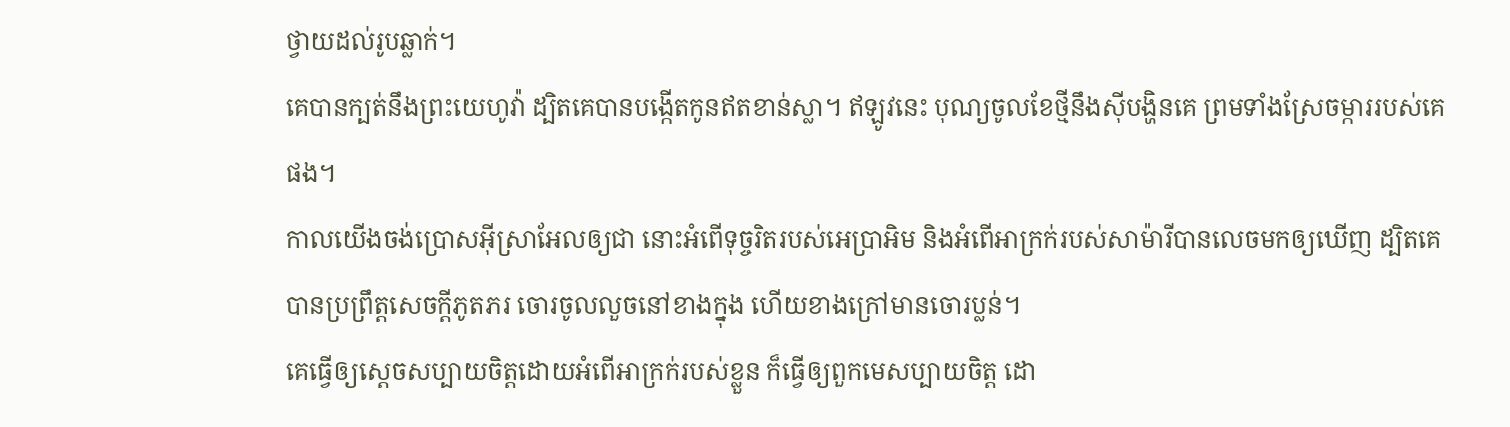ថ្វាយដល់រូបឆ្លាក់។
គេបានក្បត់នឹងព្រះយេហូវ៉ា ដ្បិតគេបានបង្កើតកូនឥតខាន់ស្លា។ ឥឡូវនេះ បុណ្យចូលខែថ្មីនឹងស៊ីបង្ហិនគេ ព្រមទាំងស្រែចម្ការរបស់គេផង។
កាលយើងចង់ប្រោសអ៊ីស្រាអែលឲ្យជា នោះអំពើទុច្ចរិតរបស់អេប្រាអិម និងអំពើអាក្រក់របស់សាម៉ារីបានលេចមកឲ្យឃើញ ដ្បិតគេបានប្រព្រឹត្តសេចក្ដីភូតភរ ចោរចូលលួចនៅខាងក្នុង ហើយខាងក្រៅមានចោរប្លន់។
គេធ្វើឲ្យស្តេចសប្បាយចិត្តដោយអំពើអាក្រក់របស់ខ្លួន ក៏ធ្វើឲ្យពួកមេសប្បាយចិត្ត ដោ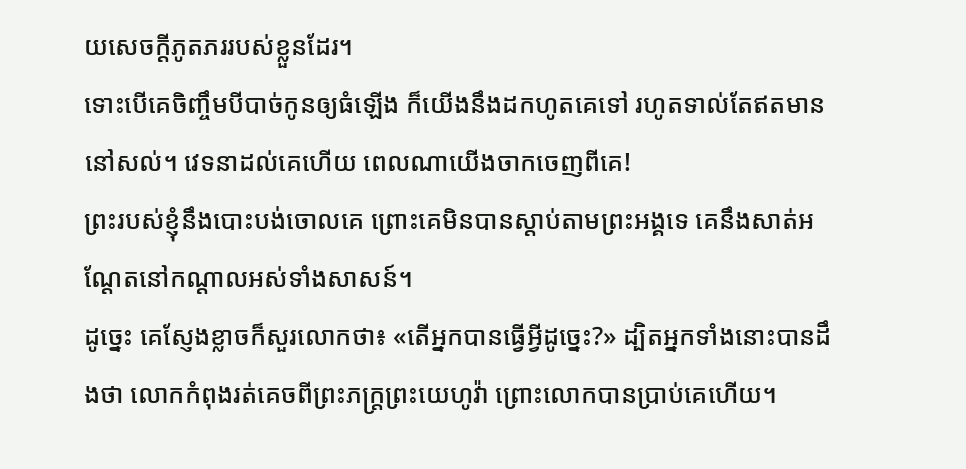យសេចក្ដីភូតភររបស់ខ្លួនដែរ។
ទោះបើគេចិញ្ចឹមបីបាច់កូនឲ្យធំឡើង ក៏យើងនឹងដកហូតគេទៅ រហូតទាល់តែឥតមាននៅសល់។ វេទនាដល់គេហើយ ពេលណាយើងចាកចេញពីគេ!
ព្រះរបស់ខ្ញុំនឹងបោះបង់ចោលគេ ព្រោះគេមិនបានស្តាប់តាមព្រះអង្គទេ គេនឹងសាត់អណ្តែតនៅកណ្ដាលអស់ទាំងសាសន៍។
ដូច្នេះ គេស្ញែងខ្លាចក៏សួរលោកថា៖ «តើអ្នកបានធ្វើអ្វីដូច្នេះ?» ដ្បិតអ្នកទាំងនោះបានដឹងថា លោកកំពុងរត់គេចពីព្រះភក្ត្រព្រះយេហូវ៉ា ព្រោះលោកបានប្រាប់គេហើយ។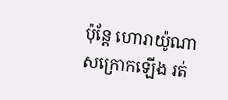ប៉ុន្តែ ហោរាយ៉ូណាសក្រោកឡើង រត់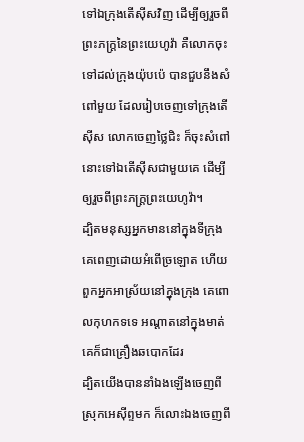ទៅឯក្រុងតើស៊ីសវិញ ដើម្បីឲ្យរួចពីព្រះភក្ត្រនៃព្រះយេហូវ៉ា គឺលោកចុះទៅដល់ក្រុងយ៉ុបប៉េ បានជួបនឹងសំពៅមួយ ដែលរៀបចេញទៅក្រុងតើស៊ីស លោកចេញថ្លៃជិះ ក៏ចុះសំពៅនោះទៅឯតើស៊ីសជាមួយគេ ដើម្បីឲ្យរួចពីព្រះភក្ត្រព្រះយេហូវ៉ា។
ដ្បិតមនុស្សអ្នកមាននៅក្នុងទីក្រុង គេពេញដោយអំពើច្រឡោត ហើយពួកអ្នកអាស្រ័យនៅក្នុងក្រុង គេពោលកុហកទទេ អណ្ដាតនៅក្នុងមាត់គេក៏ជាគ្រឿងឆបោកដែរ
ដ្បិតយើងបាននាំឯងឡើងចេញពីស្រុកអេស៊ីព្ទមក ក៏លោះឯងចេញពី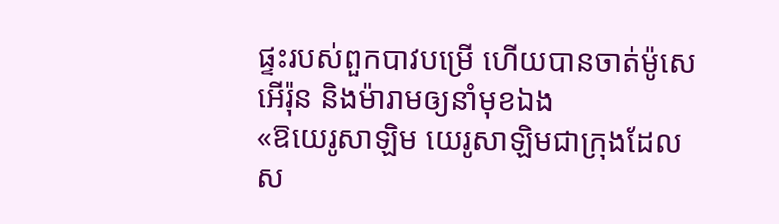ផ្ទះរបស់ពួកបាវបម្រើ ហើយបានចាត់ម៉ូសេ អើរ៉ុន និងម៉ារាមឲ្យនាំមុខឯង
«ឱយេរូសាឡិម យេរូសាឡិមជាក្រុងដែលស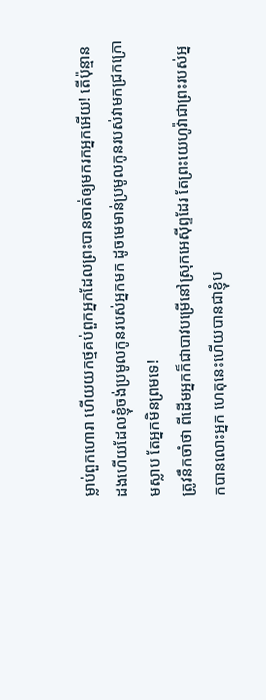ម្លាប់ពួកហោរា ហើយយកថ្មគប់ពួកអ្នកដែលព្រះបានចាត់ឲ្យមករកអ្នកអើយ! តើប៉ុន្មានដងហើយដែលខ្ញុំចង់ប្រមូលកូនរបស់អ្នកមក ដូចមេមាន់ប្រមូលកូនរបស់វាមកជ្រកក្រោមស្លាប តែអ្នកមិនព្រមទេ!
ត្រូវនឹកចាំថា ពីដើមអ្នកក៏ជាបាវបម្រើនៅស្រុកអេស៊ីព្ទដែរ តែព្រះយេហូវ៉ាជាព្រះរបស់អ្នកបានលោះអ្នក ហេតុនេះហើយបានជាខ្ញុំប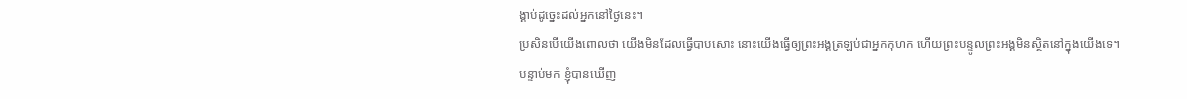ង្គាប់ដូច្នេះដល់អ្នកនៅថ្ងៃនេះ។
ប្រសិនបើយើងពោលថា យើងមិនដែលធ្វើបាបសោះ នោះយើងធ្វើឲ្យព្រះអង្គត្រឡប់ជាអ្នកកុហក ហើយព្រះបន្ទូលព្រះអង្គមិនស្ថិតនៅក្នុងយើងទេ។
បន្ទាប់មក ខ្ញុំបានឃើញ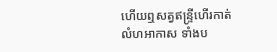ហើយឮសត្វឥន្ទ្រីហើរកាត់លំហអាកាស ទាំងប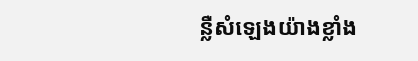ន្លឺសំឡេងយ៉ាងខ្លាំង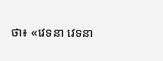ថា៖ «វេទនា វេទនា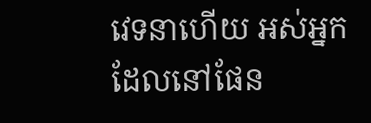វេទនាហើយ អស់អ្នកដែលនៅផែន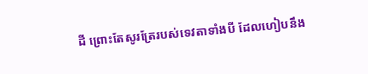ដី ព្រោះតែសូរត្រែរបស់ទេវតាទាំងបី ដែលហៀបនឹង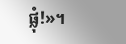ផ្លុំ!»។